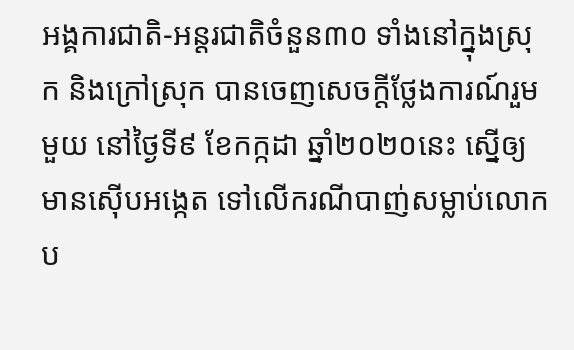អង្គការជាតិ-អន្តរជាតិចំនួន៣០ ទាំងនៅក្នុងស្រុក និងក្រៅស្រុក បានចេញសេចក្ដីថ្លែងការណ៍រួមមួយ នៅថ្ងៃទី៩ ខែកក្កដា ឆ្នាំ២០២០នេះ ស្នើឲ្យមានស៊ើបអង្កេត ទៅលើករណីបាញ់សម្លាប់លោកប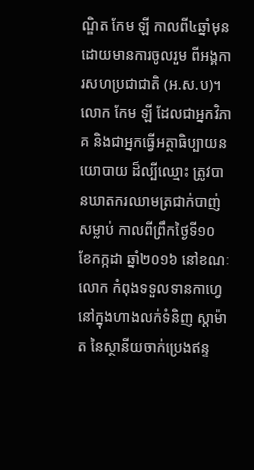ណ្ឌិត កែម ឡី កាលពី៤ឆ្នាំមុន ដោយមានការចូលរួម ពីអង្គការសហប្រជាជាតិ (អ.ស.ប)។
លោក កែម ឡី ដែលជាអ្នកវិភាគ និងជាអ្នកធ្វើអត្ថាធិប្បាយនយោបាយ ដ៏ល្បីឈ្មោះ ត្រូវបានឃាតករឈាមត្រជាក់បាញ់សម្លាប់ កាលពីព្រឹកថ្ងៃទី១០ ខែកក្កដា ឆ្នាំ២០១៦ នៅខណៈលោក កំពុងទទួលទានកាហ្វេ នៅក្នុងហាងលក់ទំនិញ ស្តាម៉ាត នៃស្ថានីយចាក់ប្រេងឥន្ទ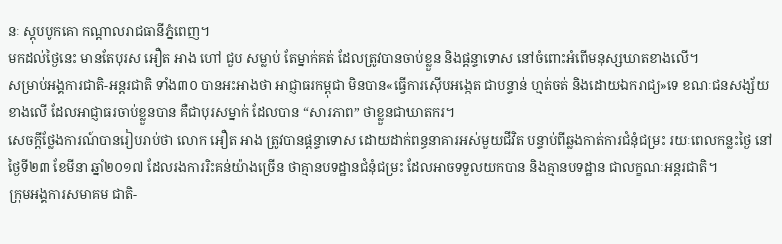នៈ ស្ដុបបូកគោ កណ្ដាលរាជធានីភ្នំពេញ។
មកដល់ថ្ងៃនេះ មានតែបុរស អឿត អាង ហៅ ជួប សម្លាប់ តែម្នាក់គត់ ដែលត្រូវបានចាប់ខ្លួន និងផ្ដន្ទាទោស នៅចំពោះអំពើមនុស្សឃាតខាងលើ។
សម្រាប់អង្គការជាតិ-អន្តរជាតិ ទាំង៣០ បានអះអាងថា អាជ្ញាធរកម្ពុជា មិនបាន«ធ្វើការស៊ើបអង្កេត ជាបន្ទាន់ ហ្មត់ចត់ និងដោយឯករាជ្យ»ទេ ខណៈជនសង្ស័យខាងលើ ដែលអាជ្ញាធរចាប់ខ្លួនបាន គឺជាបុរសម្នាក់ ដែលបាន “សារភាព” ថាខ្លួនជាឃាតករ។
សេចក្តីថ្លែងការណ៍បានរៀបរាប់ថា លោក អឿត អាង ត្រូវបានផ្តន្ទាទោស ដោយដាក់ពន្ធនាគារអស់មួយជីវិត បន្ទាប់ពីឆ្លងកាត់ការជំនុំជម្រះ រយៈពេលកន្លះថ្ងៃ នៅថ្ងៃទី២៣ ខែមីនា ឆ្នាំ២០១៧ ដែលរងការរិះគន់យ៉ាងច្រើន ថាគ្មានបទដ្ឋានជំនុំជម្រះ ដែលអាចទទួលយកបាន និងគ្មានបទដ្ឋាន ជាលក្ខណៈអន្តរជាតិ។
ក្រុមអង្គការសមាគម ជាតិ-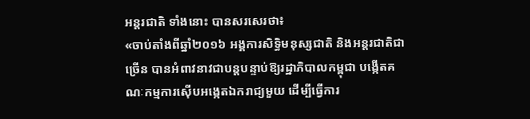អន្តរជាតិ ទាំងនោះ បានសរសេរថា៖
«ចាប់តាំងពីឆ្នាំ២០១៦ អង្គការសិទ្ធិមនុស្សជាតិ និងអន្តរជាតិជាច្រើន បានអំពាវនាវជាបន្តបន្ទាប់ឱ្យរដ្ឋាភិបាលកម្ពុជា បង្កើតគណៈកម្មការស៊ើបអង្កេតឯករាជ្យមួយ ដើម្បីធ្វើការ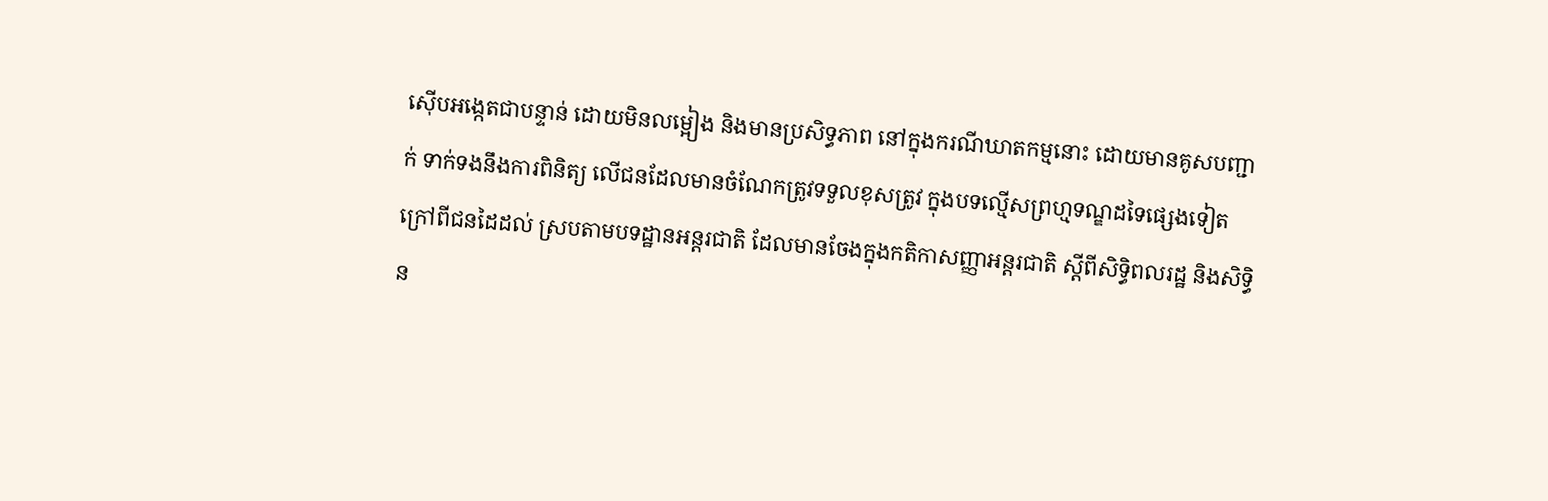ស៊ើបអង្កេតជាបន្ទាន់ ដោយមិនលម្អៀង និងមានប្រសិទ្ធភាព នៅក្នុងករណីឃាតកម្មនោះ ដោយមានគូសបញ្ជាក់ ទាក់ទងនឹងការពិនិត្យ លើជនដែលមានចំណែកត្រូវទទួលខុសត្រូវ ក្នុងបទល្មើសព្រហ្មទណ្ឌដទៃផ្សេងទៀត ក្រៅពីជនដៃដល់ ស្របតាមបទដ្ឋានអន្តរជាតិ ដែលមានចែងក្នុងកតិកាសញ្ញាអន្តរជាតិ ស្តីពីសិទ្ធិពលរដ្ឋ និងសិទ្ធិន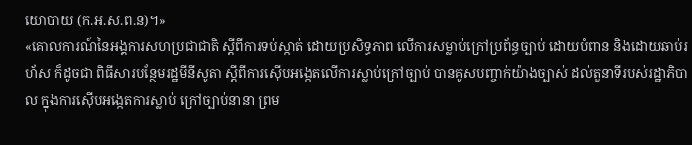យោបាយ (ក.អ.ស.ព.ន)។»
«គោលការណ៍នៃអង្គការសហប្រជាជាតិ ស្តីពីការទប់ស្កាត់ ដោយប្រសិទ្ធភាព លើការសម្លាប់ក្រៅប្រព័ន្ធច្បាប់ ដោយបំពាន និងដោយឆាប់រហ័ស ក៏ដូចជា ពិធីសារបន្ថែមរដ្ឋមីនីសូតា ស្តីពីការស៊ើបអង្កេតលើការស្លាប់ក្រៅច្បាប់ បានគូសបញ្ចាក់យ៉ាងច្បាស់ ដល់តួនាទីរបស់រដ្ឋាភិបាល ក្នុងការស៊ើបអង្កេតការស្លាប់ ក្រៅច្បាប់នានា ព្រម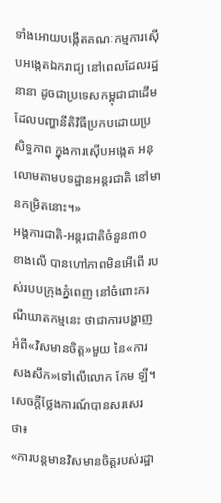ទាំងអោយបង្កើតគណៈកម្មការស៊ើបអង្កេតឯករាជ្យ នៅពេលដែលរដ្ឋនានា ដូចជាប្រទេសកម្ពុជាជាដើម ដែលបញ្ហានីតិវិធីប្រកបដោយប្រសិទ្ធភាព ក្នុងការស៊ើបអង្កេត អនុលោមតាមបទដ្ឋានអន្តរជាតិ នៅមានកម្រិតនោះ។»
អង្គការជាតិ-អន្តរជាតិចំនួន៣០ ខាងលើ បានហៅភាពមិនអើពើ របស់របបក្រុងភ្នំពេញ នៅចំពោះករណីឃាតកម្មនេះ ថាជាការបង្ហាញអំពី«វិសមានចិត្ត»មួយ នៃ«ការសងសឹក»ទៅលើលោក កែម ឡី។ សេចក្ដីថ្លែងការណ៍បានសរសេរថា៖
«ការបន្តមានវិសមានចិត្តរបស់រដ្ឋា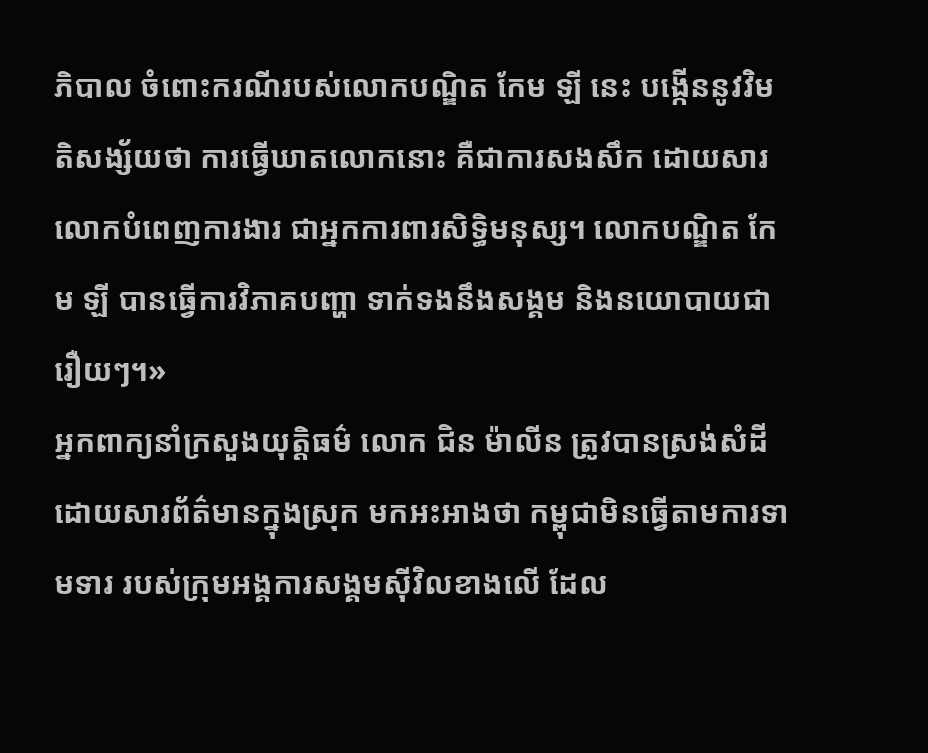ភិបាល ចំពោះករណីរបស់លោកបណ្ឌិត កែម ឡី នេះ បង្កើននូវវិមតិសង្ស័យថា ការធ្វើឃាតលោកនោះ គឺជាការសងសឹក ដោយសារលោកបំពេញការងារ ជាអ្នកការពារសិទ្ធិមនុស្ស។ លោកបណ្ឌិត កែម ឡី បានធ្វើការវិភាគបញ្ហា ទាក់ទងនឹងសង្គម និងនយោបាយជារឿយៗ។»
អ្នកពាក្យនាំក្រសួងយុត្តិធម៌ លោក ជិន ម៉ាលីន ត្រូវបានស្រង់សំដី ដោយសារព័ត៌មានក្នុងស្រុក មកអះអាងថា កម្ពុជាមិនធ្វើតាមការទាមទារ របស់ក្រុមអង្គការសង្គមស៊ីវិលខាងលើ ដែល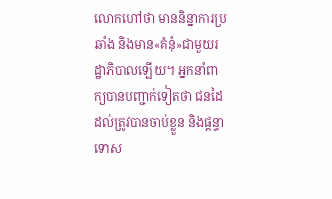លោកហៅថា មាននិន្នាការប្រឆាំង និងមាន«គំនុំ»ជាមួយរដ្ឋាភិបាលឡើយ។ អ្នកនាំពាក្យបានបញ្ជាក់ទៀតថា ជនដៃដល់ត្រូវបានចាប់ខ្លួន និងផ្ដន្ទាទោស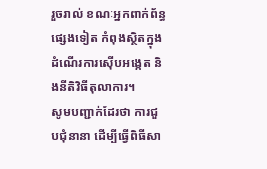រួចរាល់ ខណៈអ្នកពាក់ព័ន្ធផ្សេងទៀត កំពុងស្ថិតក្នុងដំណើរការស៊ើបអង្កេត និងនីតិវិធីតុលាការ។
សូមបញ្ជាក់ដែរថា ការជួបជុំនានា ដើម្បីធ្វើពិធីសា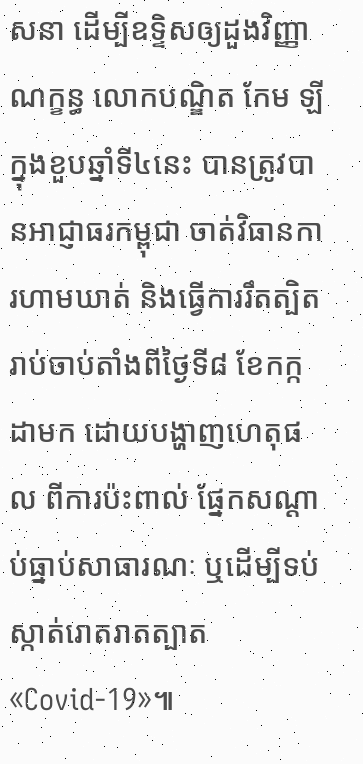សនា ដើម្បីឧទ្ទិសឲ្យដួងវិញ្ញាណក្ខន្ធ លោកបណ្ឌិត កែម ឡី ក្នុងខួបឆ្នាំទី៤នេះ បានត្រូវបានអាជ្ញាធរកម្ពុជា ចាត់វិធានការហាមឃាត់ និងធ្វើការរឹតត្បិត រាប់ចាប់តាំងពីថ្ងៃទី៨ ខែកក្កដាមក ដោយបង្ហាញហេតុផល ពីការប៉ះពាល់ ផ្នែកសណ្ដាប់ធ្នាប់សាធារណៈ ឬដើម្បីទប់ស្កាត់រោតរាតត្បាត «Covid-19»៕